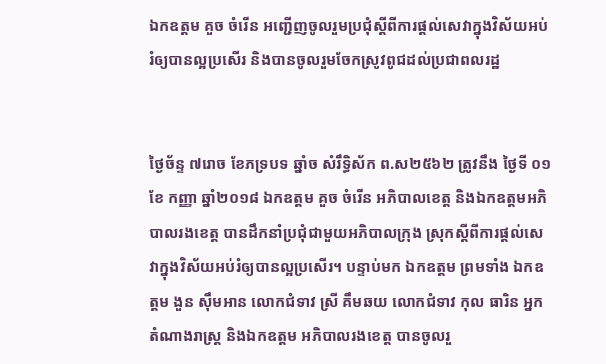ឯកឧត្តម គួច ចំរើន អញ្ជើញចូលរួមប្រជុំស្តីពីការផ្តល់សេវាក្នុងវិស័យអប់រំឲ្យបានល្អប្រសើរ និងបានចូលរួមចែកស្រូវពូជដល់ប្រជាពលរដ្ឋ


ថ្ងៃច័ន្ទ ៧រោច ខែភទ្របទ ឆ្នាំច សំរឹទ្ធិស័ក ព.ស២៥៦២ ត្រូវនឹង ថ្ងៃទី ០១  ខែ កញ្ញា ឆ្នាំ២០១៨ ឯកឧត្តម គួច ចំរើន អភិបាលខេត្ត និងឯកឧត្តមអភិបាលរងខេត្ត បានដឹកនាំប្រជុំជាមួយអភិបាលក្រុង ស្រុកស្តីពីការផ្តល់សេវាក្នុងវិស័យអប់រំឲ្យបានល្អប្រសើរ។ បន្ទាប់មក ឯកឧត្តម ព្រមទាំង ឯកឧត្តម ងួន ស៊ឹមអាន លោកជំទាវ ស្រី គឹមឆយ លោកជំទាវ កុល ធារិន អ្នកតំណាងរាស្ត្រ និងឯកឧត្តម អភិបាលរងខេត្ត បានចូលរួ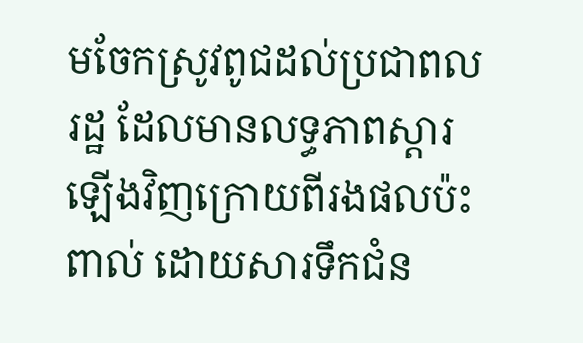មចែកស្រូវពូជដល់ប្រជាពលរដ្ឋ ដែលមានលទ្ធភាពស្តារឡើងវិញក្រោយពីរងផលប៉ះពាល់ ដោយសារទឹកជំន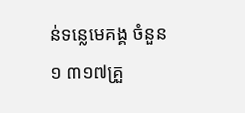ន់ទន្លេមេគង្គ ចំនួន ១ ៣១៧គ្រួ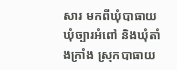សារ មកពីឃុំបាធាយ ឃុំច្បារអំពៅ និងឃុំតាំងក្រាំង ស្រុកបាធាយ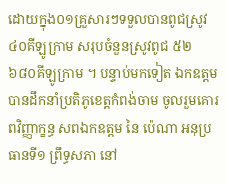ដោយក្នុង០១គ្រួសារៗទទួលបានពូជស្រូវ ៤០គីឡូក្រាម សរុបចំនួនស្រូវពូជ ៥២ ៦៨០គីឡូក្រាម ។ បន្ទាប់មកទៀត ឯកឧត្តម បានដឹកនាំប្រតិភូខេត្តកំពង់ចាម ចូលរួមគោរពវិញ្ញាក្ខន្ធ សពឯកឧត្តម នៃ ប៉េណា អនុប្រធានទី១ ព្រឹទ្ធសភា នៅ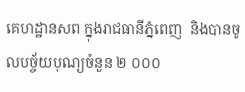គេហដ្ឋានសព ក្នុងរាជធានីភ្នំពេញ  និងបានចូលបច្ច័យបុណ្យចំនួន ២ ០០០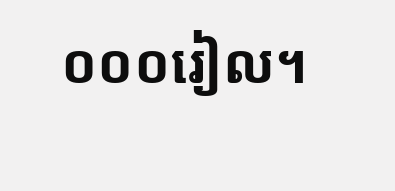០០០រៀល។